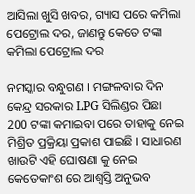ଆସିଲା ଖୁସି ଖବର, ଗ୍ୟାସ ପରେ କମିଲା ପେଟ୍ରୋଲ ଦର, ଜାଣନ୍ତୁ କେତେ ଟଙ୍କା କମିଲା ପେଟ୍ରୋଲ ଦର

ନମସ୍କାର ବନ୍ଧୁଗଣ । ମଙ୍ଗଳବାର ଦିନ କେନ୍ଦ୍ର ସରକାର LPG ସିଲିଣ୍ଡର ପିଛା 200 ଟଙ୍କା କମାଇବା ପରେ ତାହାକୁ ନେଇ ମିଶ୍ରିତ ପ୍ରକ୍ରିୟା ପ୍ରକାଶ ପାଇଛି । ସାଧାରଣ ଖାଉଟି ଏହି ଘୋଷଣା କୁ ନେଇ କେତେକାଂଶ ରେ ଆଶ୍ଵସ୍ତି ଅନୁଭବ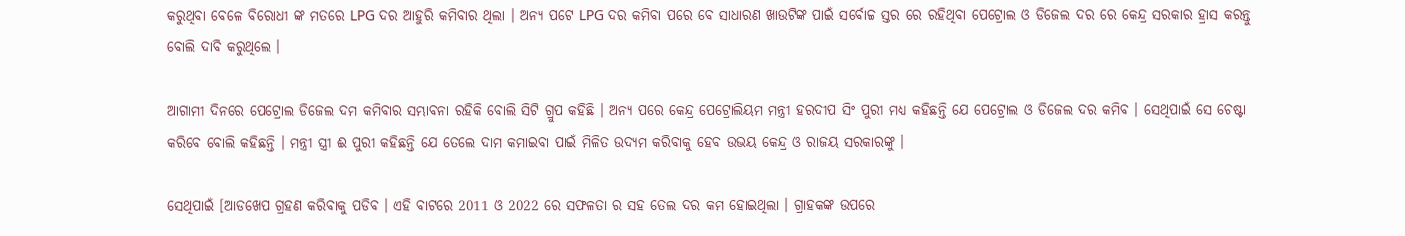କରୁଥିବା ବେଳେ ବିରୋଧୀ ଙ୍କ ମତରେ LPG ଦର ଆହୁରି କମିବାର ଥିଲା । ଅନ୍ୟ ପଟେ LPG ଦର କମିବା ପରେ ବେ ସାଧାରଣ ଖାଉଟିଙ୍କ ପାଇଁ ସର୍ବୋଚ୍ଚ ସ୍ତର ରେ ରହିଥିବା ପେଟ୍ରୋଲ ଓ ଡିଜେଲ ଦର ରେ କେନ୍ଦ୍ର ସରକାର ହ୍ରାସ କରନ୍ତୁ ବୋଲି ଦାବି କରୁଥିଲେ ।

ଆଗାମୀ ଦିନରେ ପେଟ୍ରୋଲ ଡିଜେଲ ଦମ କମିବାର ସମ୍ଭାବନା ରହିକି ବୋଲି ସିଟି ଗ୍ରୁପ କହିଛି । ଅନ୍ୟ ପରେ କେନ୍ଦ୍ର ପେଟ୍ରୋଲିୟମ ମନ୍ତ୍ରୀ ହରଦୀପ ସିଂ ପୁରୀ ମଧ୍ୟ କହିଛନ୍ତି ଯେ ପେଟ୍ରୋଲ ଓ ଡିଜେଲ ଦର କମିବ । ସେଥିପାଇଁ ସେ ଚେଷ୍ଟା କରିବେ ବୋଲି କହିଛନ୍ତି । ମନ୍ତ୍ରୀ ସ୍ତ୍ରୀ ଈ ପୁରୀ କହିଛନ୍ତି ଯେ ତେଲେ ଦାମ କମାଇବା ପାଇଁ ମିଳିତ ଉଦ୍ୟମ କରିବାକୁ ହେବ ଉଭୟ କେନ୍ଦ୍ର ଓ ରାଜୟ ସରକାରଙ୍କୁ ।

ସେଥିପାଇଁ [ଆଡଖେପ ଗ୍ରହଣ କରିବାକୁ ପଡିବ । ଏହି ବାଟରେ 2011 ଓ 2022 ରେ ସଫଳତା ର ସହ ତେଲ ଦର କମ ହୋଇଥିଲା । ଗ୍ରାହକଙ୍କ ଉପରେ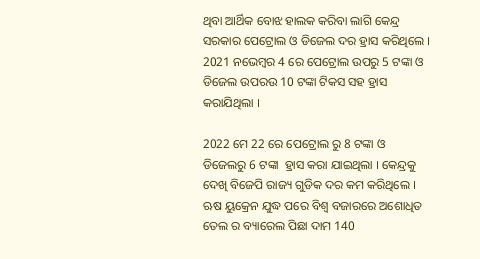ଥିବା ଆର୍ଥିକ ବୋଝ ହାଲକ କରିବା ଲାଗି କେନ୍ଦ୍ର ସରକାର ପେଟ୍ରୋଲ ଓ ଡିଜେଲ ଦର ହ୍ରାସ କରିଥିଲେ । 2021 ନଭେମ୍ବର 4 ରେ ପେଟ୍ରୋଲ ଉପରୁ 5 ଟଙ୍କା ଓ ଡିଜେଲ ଉପରଉ 10 ଟଙ୍କା ଟିକସ ସହ ହ୍ରାସ କରାଯିଥିଲା ।

2022 ମେ 22 ରେ ପେଟ୍ରୋଲ ରୁ 8 ଟଙ୍କା ଓ ଡିଜେଲରୁ 6 ଟଙ୍କା  ହ୍ରାସ କରା ଯାଇଥିଲା । କେନ୍ଦ୍ରକୁ ଦେଖି ବିଜେପି ରାଜ୍ୟ ଗୁଡିକ ଦର କମ କରିଥିଲେ । ଋଷ ୟୁକ୍ରେନ ଯୁଦ୍ଧ ପରେ ବିଶ୍ଵ ବଜାରରେ ଅଶୋଧିତ ତେଲ ର ବ୍ୟାରେଲ ପିଛା ଦାମ 140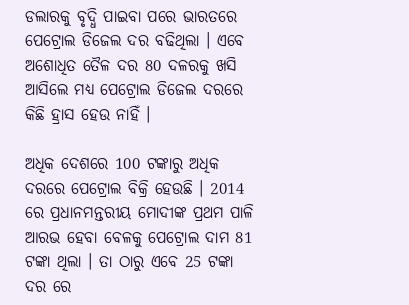ଡଲାରକୁ ବୃଦ୍ଧି ପାଇବା ପରେ ଭାରତରେ ପେଟ୍ରୋଲ ଡିଜେଲ ଦର ବଢିଥିଲା । ଏବେ ଅଶୋଧିତ ତୈଳ ଦର 80 ଦଳରକୁ ଖସି ଆସିଲେ ମଧ୍ୟ ପେଟ୍ରୋଲ ଡିଜେଲ ଦରରେ କିଛି ହ୍ରାସ ହେଉ ନାହିଁ ।

ଅଧିକ ଦେଶରେ 100 ଟଙ୍କାରୁ ଅଧିକ ଦରରେ ପେଟ୍ରୋଲ ବିକ୍ରି ହେଉଛି । 2014 ରେ ପ୍ରଧାନମନ୍ତରୀୟ ମୋଦୀଙ୍କ ପ୍ରଥମ ପାଳି ଆରଭ ହେବା ବେଳକୁ ପେଟ୍ରୋଲ ଦାମ 81 ଟଙ୍କା ଥିଲା । ତା ଠାରୁ ଏବେ 25 ଟଙ୍କା ଦର ରେ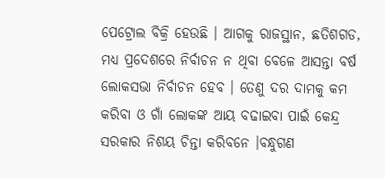ପେଟ୍ରୋଲ ବିକ୍ରି ହେଉଛି । ଆଗକୁ ରାଜସ୍ଥାନ, ଛତିଶଗଡ, ମଧ୍ୟ ପ୍ରଦେଶରେ ନିର୍ବାଚନ ନ ଥିବା ବେଳେ ଆସନ୍ତା ବର୍ଷ ଲୋକସଭା ନିର୍ବାଚନ ହେବ । ତେଣୁ ଦର ଦାମକୁ କମ କରିବା ଓ ଗାଁ ଲୋକଙ୍କ ଆୟ ବଢାଇବା ପାଇଁ କେନ୍ଦ୍ର ସରକାର ନିଶୟ ଚିନ୍ତା କରିବନେ ।ବନ୍ଧୁଗଣ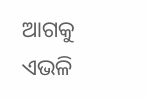ଆଗକୁ ଏଭଳି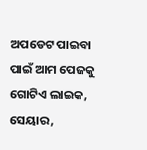ଅପଡେଟ ପାଇବା ପାଇଁ ଆମ ପେଜକୁ ଗୋଟିଏ ଲାଇକ, ସେୟାର,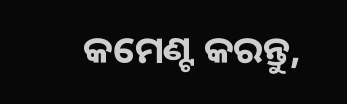କମେଣ୍ଟ କରନ୍ତୁ,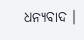ଧନ୍ୟବାଦ ।